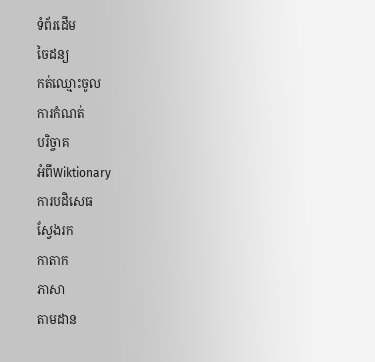ទំព័រដើម
ចៃដន្យ
កត់ឈ្មោះចូល
ការកំណត់
បរិច្ចាគ
អំពីWiktionary
ការបដិសេធ
ស្វែងរក
កាតាក
ភាសា
តាមដាន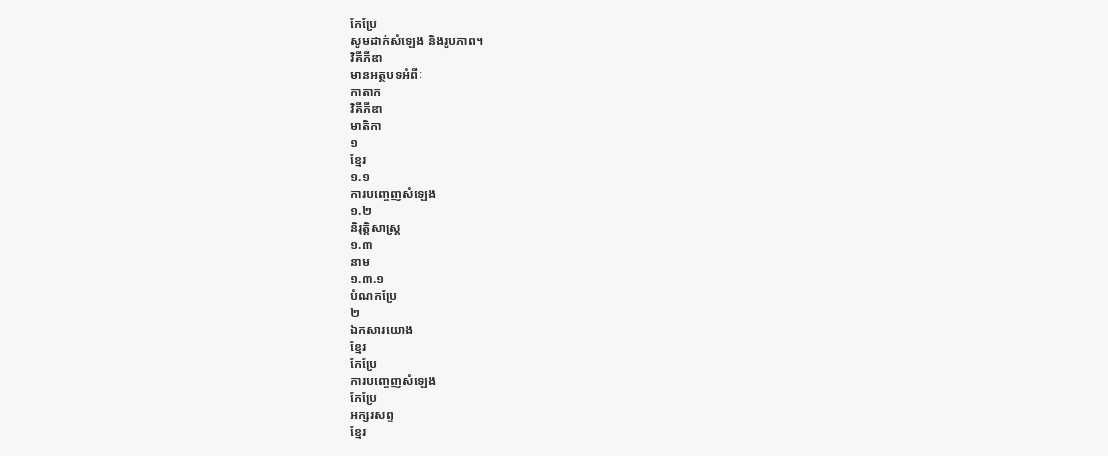កែប្រែ
សូមដាក់សំឡេង និងរូបភាព។
វិគីភីឌា
មានអត្ថបទអំពីៈ
កាតាក
វិគីភីឌា
មាតិកា
១
ខ្មែរ
១.១
ការបញ្ចេញសំឡេង
១.២
និរុត្តិសាស្ត្រ
១.៣
នាម
១.៣.១
បំណកប្រែ
២
ឯកសារយោង
ខ្មែរ
កែប្រែ
ការបញ្ចេញសំឡេង
កែប្រែ
អក្សរសព្ទ
ខ្មែរ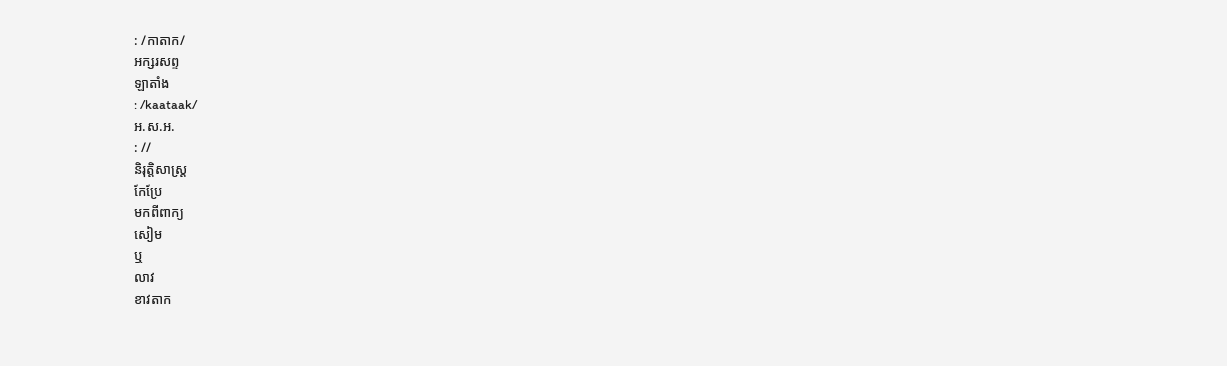: /កាតាក/
អក្សរសព្ទ
ឡាតាំង
: /kaataak/
អ.ស.អ.
: //
និរុត្តិសាស្ត្រ
កែប្រែ
មកពីពាក្យ
សៀម
ឬ
លាវ
ខាវតាក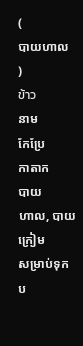(
បាយហាល
)
ข้าว
នាម
កែប្រែ
កាតាក
បាយ
ហាល, បាយ
ក្រៀម
សម្រាប់ទុកប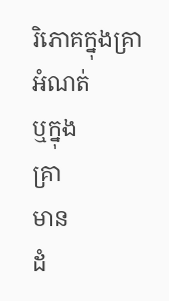រិភោគក្នុងគ្រា
អំណត់
ឬក្នុង
គ្រា
មាន
ដំ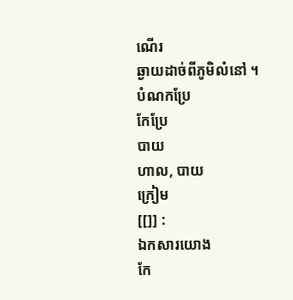ណើរ
ឆ្ងាយដាច់ពីភូមិលំនៅ ។
បំណកប្រែ
កែប្រែ
បាយ
ហាល, បាយ
ក្រៀម
[[]] :
ឯកសារយោង
កែ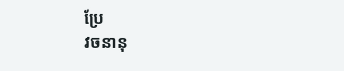ប្រែ
វចនានុ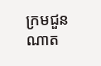ក្រមជួនណាត